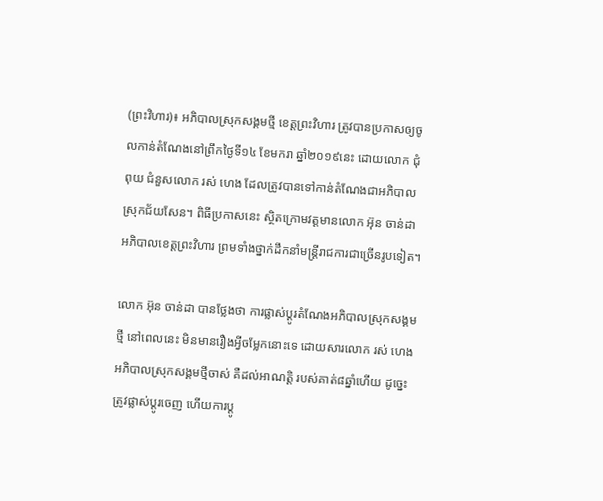(ព្រះវិហារ)៖ អភិបាលស្រុកសង្គមថ្មី ខេត្តព្រះវិហារ ត្រូវបានប្រកាសឲ្យចូលកាន់តំណែងនៅព្រឹកថ្ងៃទី១៤ ខែមករា ឆ្នាំ២០១៩នេះ ដោយលោក ជុំ ពុយ ជំនួសលោក រស់ ហេង ដែលត្រូវបានទៅកាន់តំណែងជាអភិបាលស្រុកជ័យសែន។ ពិធីប្រកាសនេះ ស្ថិតក្រោមវត្តមានលោក អ៊ុន ចាន់ដា អភិបាលខេត្តព្រះវិហារ ព្រមទាំងថ្នាក់ដឹកនាំមន្ត្រីរាជការជាច្រើនរូបទៀត។

លោក អ៊ុន ចាន់ដា បានថ្លែងថា ការផ្លាស់ប្តូរតំណែងអភិបាលស្រុកសង្គមថ្មី នៅពេលនេះ មិនមានរឿងអ្វីចម្លែកនោះទេ ដោយសារលោក រស់ ហេង អភិបាលស្រុកសង្គមថ្មីចាស់ គឺដល់អាណត្តិ របស់គាត់៨ឆ្នាំហើយ ដូច្នេះត្រូវផ្លាស់ប្តូរចេញ ហើយការប្តូ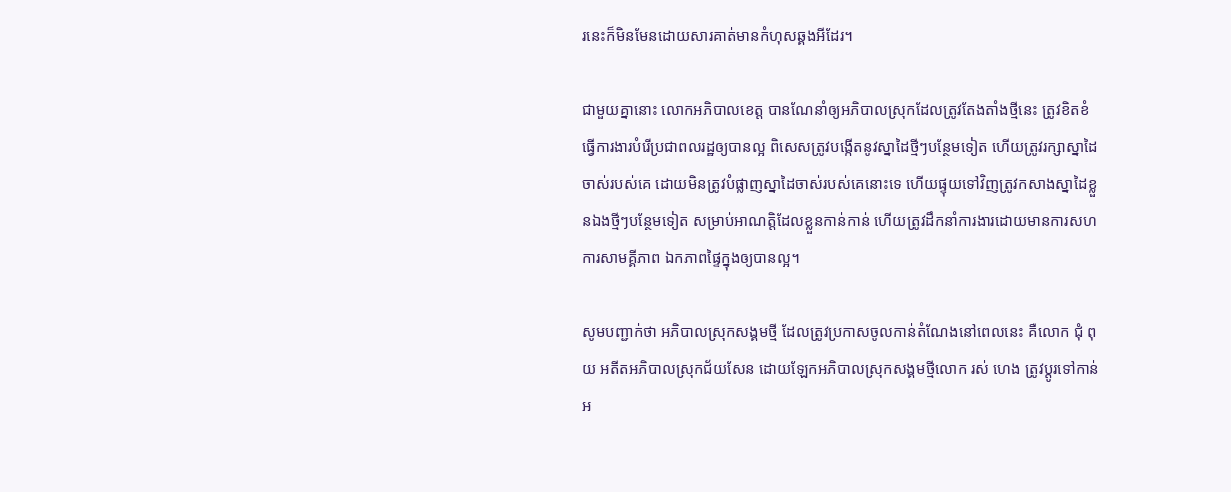រនេះក៏មិនមែនដោយសារគាត់មានកំហុសឆ្គងអីដែរ។

ជាមួយគ្នានោះ លោកអភិបាលខេត្ត បានណែនាំឲ្យអភិបាលស្រុកដែលត្រូវតែងតាំងថ្មីនេះ ត្រូវខិតខំធ្វើការងារបំរើប្រជាពលរដ្ឋឲ្យបានល្អ ពិសេសត្រូវបង្កើតនូវស្នាដៃថ្មីៗបន្ថែមទៀត ហើយត្រូវរក្សាស្នាដៃចាស់របស់គេ ដោយមិនត្រូវបំផ្លាញស្នាដៃចាស់របស់គេនោះទេ ហើយផ្ទុយទៅវិញត្រូវកសាងស្នាដៃខ្លួនឯងថ្មីៗបន្ថែមទៀត សម្រាប់អាណត្តិដែលខ្លួនកាន់កាន់ ហើយត្រូវដឹកនាំការងារដោយមានការសហការសាមគ្គីភាព ឯកភាពផ្ទៃក្នុងឲ្យបានល្អ។

សូមបញ្ជាក់ថា អភិបាលស្រុកសង្គមថ្មី ដែលត្រូវប្រកាសចូលកាន់តំណែងនៅពេលនេះ គឺលោក ជុំ ពុយ អតីតអភិបាលស្រុកជ័យសែន ដោយឡែកអភិបាលស្រុកសង្គមថ្មីលោក រស់ ហេង ត្រូវប្តូរទៅកាន់អ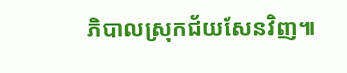ភិបាលស្រុកជ័យសែនវិញ៕